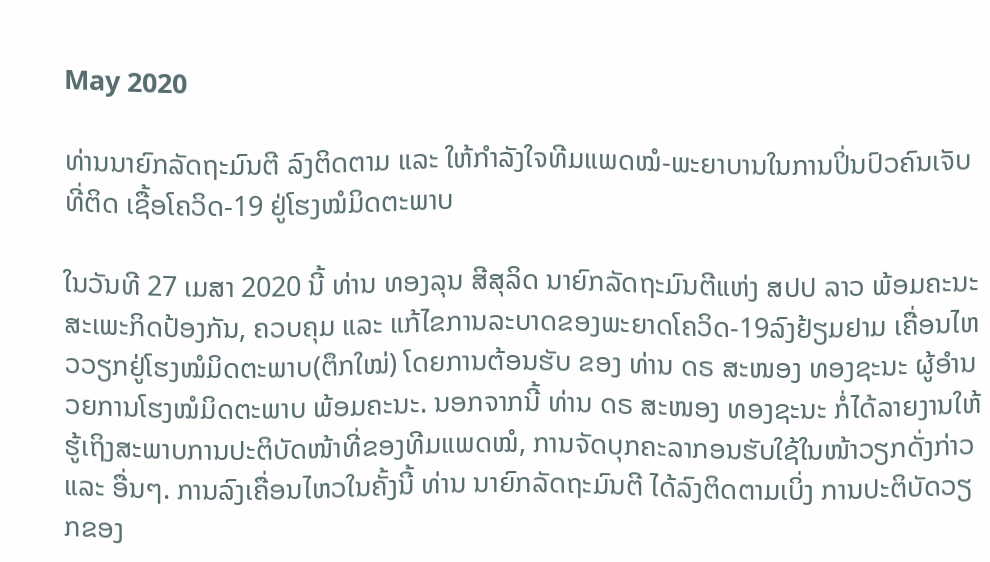May 2020

ທ່ານນາຍົກລັດຖະມົນຕີ ລົງຕິດຕາມ ແລະ ໃຫ້ກໍາລັງໃຈທີມແພດໝໍ-ພະຍາບານໃນການປິ່ນປົວຄົນເຈັບທີ່ຕິດ ເຊື້ອໂຄວິດ-19 ຢູ່ໂຮງໝໍມິດຕະພາບ

ໃນວັນທີ 27 ເມສາ 2020 ນີ້ ທ່ານ ທອງລຸນ ສີສຸລິດ ນາຍົກລັດຖະມົນຕີແຫ່ງ ສປປ ລາວ ພ້ອມຄະນະສະເພະກິດປ້ອງກັນ, ຄວບຄຸມ ແລະ ແກ້ໄຂການລະບາດຂອງພະຍາດໂຄວິດ-19ລົງຢ້ຽມຢາມ ເຄື່ອນໄຫວວຽກຢູ່ໂຮງໝໍມິດຕະພາບ(ຕຶກໃໝ່) ໂດຍການຕ້ອນຮັບ ຂອງ ທ່ານ ດຣ ສະໜອງ ທອງຊະນະ ຜູ້ອໍານວຍການໂຮງໝໍມິດຕະພາບ ພ້ອມຄະນະ. ນອກຈາກນີ້ ທ່ານ ດຣ ສະໜອງ ທອງຊະນະ ກໍ່ໄດ້ລາຍງານໃຫ້ຮູ້ເຖິງສະພາບການປະຕິບັດໜ້າທີ່ຂອງທີມແພດໝໍ, ການຈັດບຸກຄະລາກອນຮັບໃຊ້ໃນໜ້າວຽກດັ່ງກ່າວ ແລະ ອື່ນໆ. ການລົງເຄື່ອນໄຫວໃນຄັ້ງນີ້ ທ່ານ ນາຍົກລັດຖະມົນຕີ ໄດ້ລົງຕິດຕາມເບິ່ງ ການປະຕິບັດວຽກຂອງ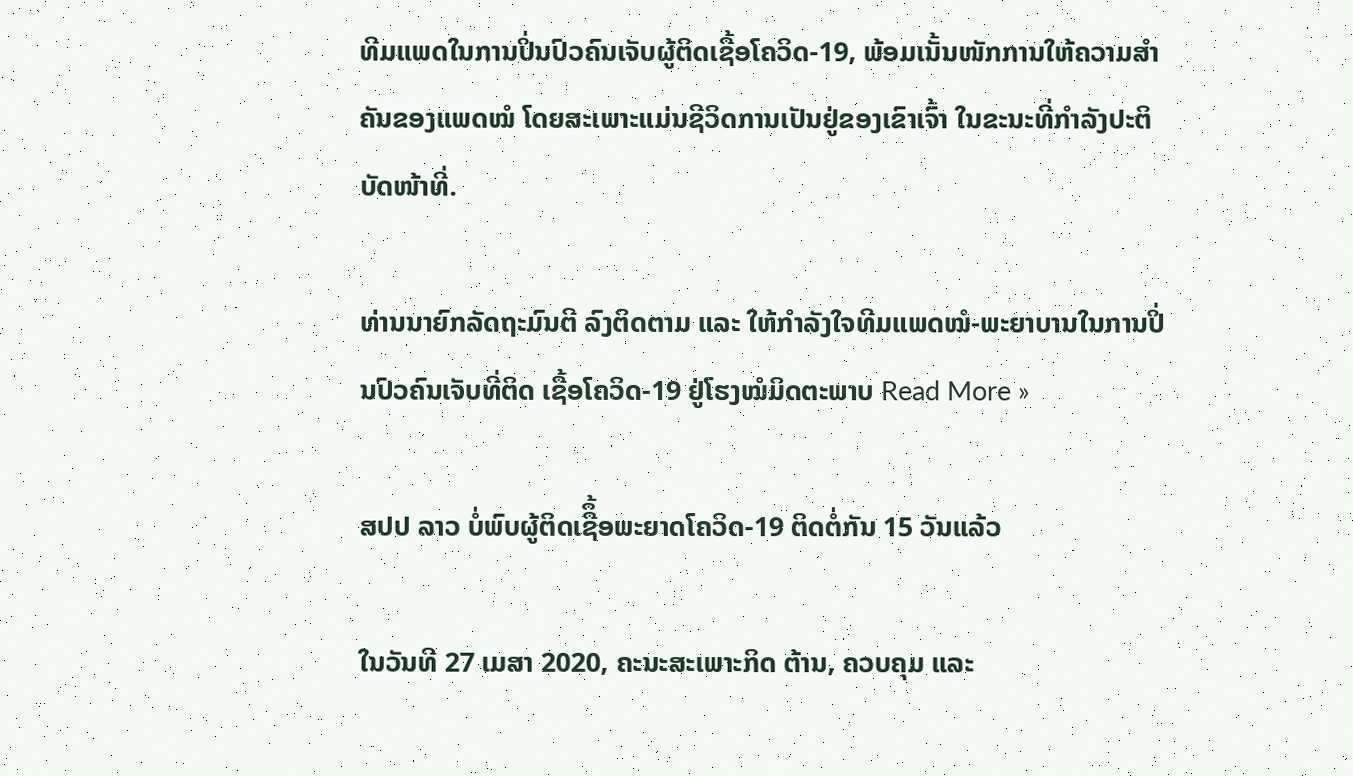ທີມແພດໃນການປິ່ນປົວຄົນເຈັບຜູ້ຕິດເຊື້ອໂຄວິດ-19, ພ້ອມເນັ້ນໜັກການໃຫ້ຄວາມສໍາຄັນຂອງແພດໝໍ ໂດຍສະເພາະແມ່ນຊີວິດການເປັນຢູ່ຂອງເຂົາເຈົ້າ ໃນຂະນະທີ່ກໍາລັງປະຕິບັດໜ້າທີ່.

ທ່ານນາຍົກລັດຖະມົນຕີ ລົງຕິດຕາມ ແລະ ໃຫ້ກໍາລັງໃຈທີມແພດໝໍ-ພະຍາບານໃນການປິ່ນປົວຄົນເຈັບທີ່ຕິດ ເຊື້ອໂຄວິດ-19 ຢູ່ໂຮງໝໍມິດຕະພາບ Read More »

ສປປ ລາວ ບໍ່ພົບຜູ້ຕິດເຊືຶ້ອພະຍາດໂຄວິດ-19 ຕິດຕໍ່ກັນ 15 ວັນແລ້ວ

ໃນວັນທີ 27 ເມສາ 2020, ຄະນະສະເພາະກິດ ຕ້ານ, ຄວບຄຸມ ແລະ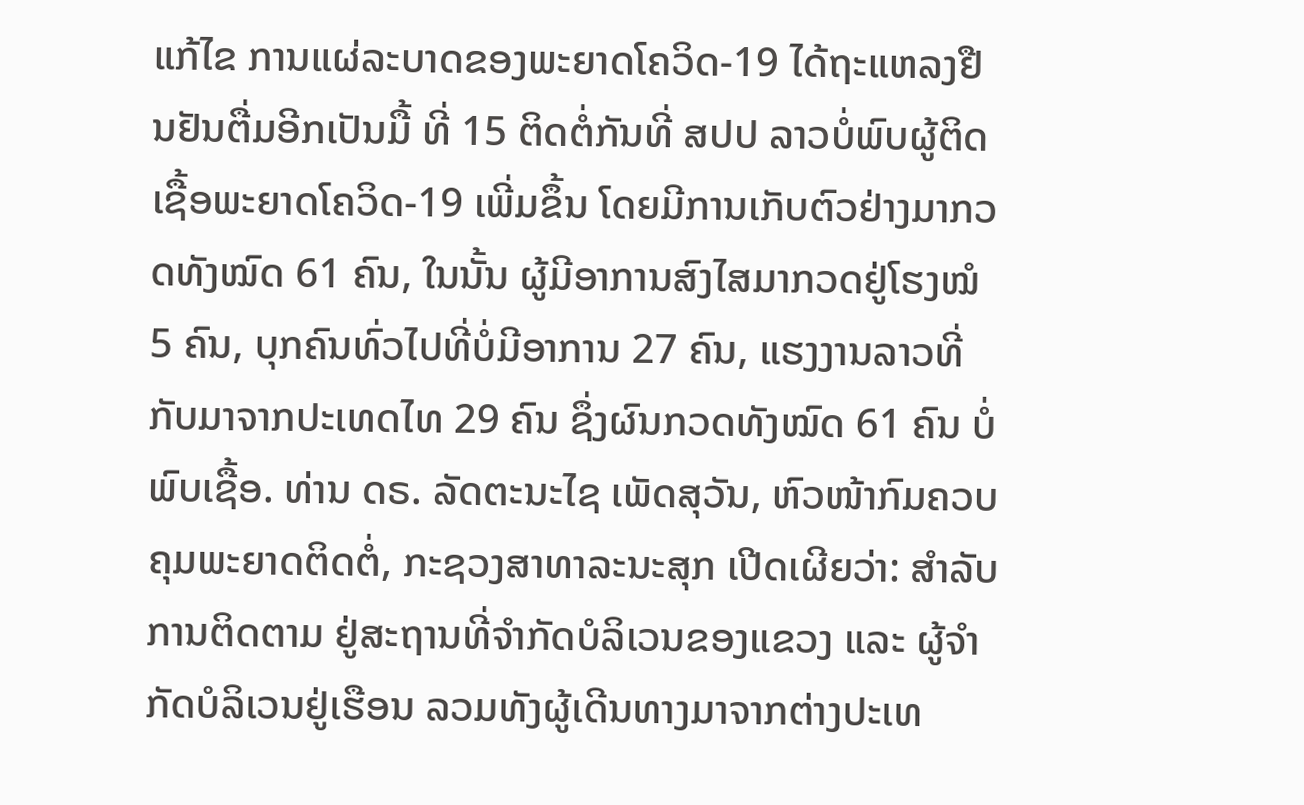ແກ້ໄຂ ການແຜ່ລະບາດຂອງພະຍາດໂຄວິດ-19 ໄດ້ຖະແຫລງຢືນຢັນຕື່ມອີກເປັນມື້ ທີ່ 15 ຕິດຕໍ່ກັນທີ່ ສປປ ລາວບໍ່ພົບຜູ້ຕິດເຊື້ອພະຍາດໂຄວິດ-19 ເພີ່ມຂຶ້ນ ໂດຍມີການເກັບຕົວຢ່າງມາກວດທັງໝົດ 61 ຄົນ, ໃນນັ້ນ ຜູ້ມີອາການສົງໄສມາກວດຢູ່ໂຮງໝໍ 5 ຄົນ, ບຸກຄົນທົ່ວໄປທີ່ບໍ່ມີອາການ 27 ຄົນ, ແຮງງານລາວທີ່ກັບມາຈາກປະເທດໄທ 29 ຄົນ ຊຶ່ງຜົນກວດທັງໝົດ 61 ຄົນ ບໍ່ພົບເຊື້ອ. ທ່ານ ດຣ. ລັດຕະນະໄຊ ເພັດສຸວັນ, ຫົວໜ້າກົມຄວບຄຸມພະຍາດຕິດຕໍ່, ກະຊວງສາທາລະນະສຸກ ເປີດເຜີຍວ່າ: ສຳລັບການຕິດຕາມ ຢູ່ສະຖານທີ່ຈຳກັດບໍລິເວນຂອງແຂວງ ແລະ ຜູ້ຈຳກັດບໍລິເວນຢູ່ເຮືອນ ລວມທັງຜູ້ເດີນທາງມາຈາກຕ່າງປະເທ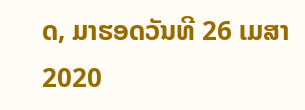ດ, ມາຮອດວັນທີ 26 ເມສາ 2020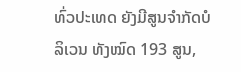ທົ່ວປະເທດ ຍັງມີສູນຈໍາກັດບໍລິເວນ ທັງໝົດ 193 ສູນ,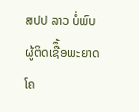ສປປ ລາວ ບໍ່ພົບຜູ້ຕິດເຊືຶ້ອພະຍາດໂຄ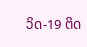ວິດ-19 ຕິດ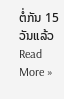ຕໍ່ກັນ 15 ວັນແລ້ວ Read More »